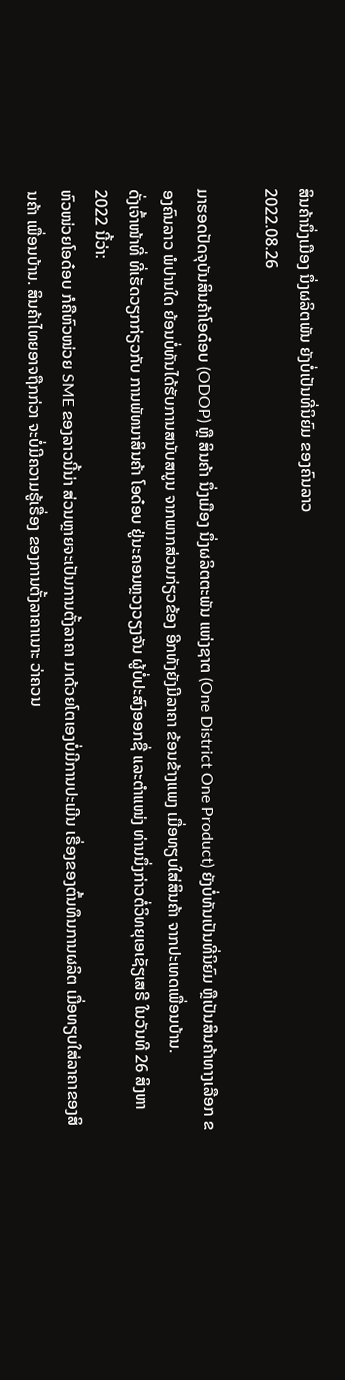ສິນຄ້ານຶ່ງເມືອງ ນຶ່ງຜລິຕພັນ ຍັງບໍ່ເປັນທີ່ນິຍົມ ຂອງຄົນລາວ
2022.08.26

ມາຮອດປັດຈຸບັນສິນຄ້າໂອດ໋ອບ (ODOP) ຫຼື ສິນຄ້າ ນຶ່ງເມືອງ ນຶ່ງຜລິຕຕະພັນ ແຫ່ງຊາຕ (One District One Product) ຍັງບໍ່ທັນເປັນທີ່ນິຍົມ ຫຼືເປັນສິນຄ້າທາງເລືອກ ຂອງຄົນລາວ ພໍປານໃດ ຍ້ອນບໍ່ທັນໄດ້ຮັບການສນັບສນູນ ຈາກພາກສ່ວນກ່ຽວຂ້ອງ ອີກທັງຍັງມີລາຄາ ຂ້ອນຂ້າງແພງ ເມື່ອທຽບໃສ່ສິນຄ້າ ຈາກປະເທດເພື່ອນບ້ານ.
ດັ່ງເຈົ້າໜ້າທີ່ ທີ່ເຮັດວຽກກ່ຽວກັບ ການພັທນາສິນຄ້າ ໂອດ໋ອບ ຢູ່ນະຄອນຫຼວງວຽງຈັນ ຜູ້ບໍ່ປະສົງອອກຊື່ ແລະຕຳແໜ່ງ ທ່ານນຶ່ງກ່າວຕໍ່ວິທຍຸເອເຊັຽເສຣີ ໃນວັນທີ 26 ສິງຫາ 2022 ນີ້ວ່າ:
ຫົວໜ່ວຍໂອດ໋ອບ ກໍຄືຫົວໜ່ວຍ SME ຂອງລາວນີ້ນ່າ ສ່ວນຫຼາຍຈະເປັນການຕັ້ງລາຄາ ມາດ້ວຍໂຕເອງບໍ່ມີການປະເມີນ ເຣື່ອງຂອງຕົ້ນທຶນການຜລິຕ ເມື່ອທຽບໃສ່ລາຄາຂອງສິນຄ້າ ເພື່ອນບ້ານ. ສິນຄ້າໄທຍອາຈຖືກກ່ວາ ຈະບໍ່ມີຄວາມຮູ້ເຣື່ອງ ຂອງການຕັ້ງລາຄາເນາະ ວ່າຄວນ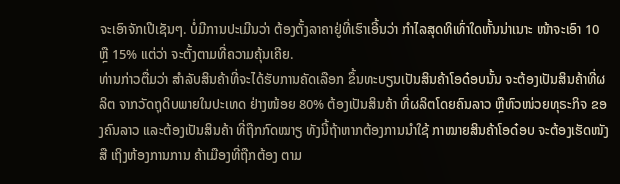ຈະເອົາຈັກເປີເຊັນໆ. ບໍ່ມີການປະເມີນວ່າ ຕ້ອງຕັ້ງລາຄາຢູ່ທີ່ເຮົາເອີ້ນວ່າ ກຳໄລສຸດທິເທົ່າໃດຫັ້ນນ່າເນາະ ໜ້າຈະເອົາ 10 ຫຼື 15% ແຕ່ວ່າ ຈະຕັ້ງຕາມທີ່ຄວາມຄຸ້ນເຄີຍ.
ທ່ານກ່າວຕື່ມວ່າ ສຳລັບສິນຄ້າທີ່ຈະໄດ້ຮັບການຄັດເລືອກ ຂຶ້ນທະບຽນເປັນສິນຄ້າໂອດ໋ອບນັ້ນ ຈະຕ້ອງເປັນສິນຄ້າທີ່ຜລິຕ ຈາກວັດຖຸດິບພາຍໃນປະເທດ ຢ່າງໜ້ອຍ 80% ຕ້ອງເປັນສິນຄ້າ ທີ່ຜລິຕໂດຍຄົນລາວ ຫຼືຫົວໜ່ວຍທຸຣະກິຈ ຂອງຄົນລາວ ແລະຕ້ອງເປັນສິນຄ້າ ທີ່ຖືກກົດໝາຽ ທັງນີ້ຖ້າຫາກຕ້ອງການນຳໃຊ້ ກາໝາຍສິນຄ້າໂອດ໋ອບ ຈະຕ້ອງເຮັດໜັງສື ເຖິງຫ້ອງການການ ຄ້າເມືອງທີ່ຖືກຕ້ອງ ຕາມ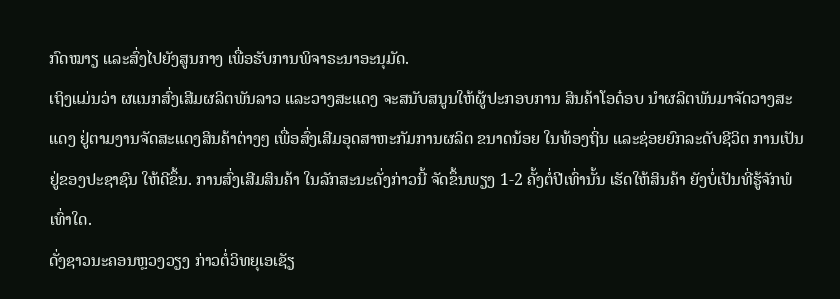ກົດໝາຽ ແລະສົ່ງໄປຍັງສູນກາງ ເພື່ອຮັບການພິຈາຣະນາອະນຸມັດ.
ເຖິງແມ່ນວ່າ ຜແນກສົ່ງເສີມຜລິຕພັນລາວ ແລະວາງສະແດງ ຈະສນັບສນູນໃຫ້ຜູ້ປະກອບການ ສິນຄ້າໂອດ໋ອບ ນຳຜລິຕພັນມາຈັດວາງສະແດງ ຢູ່ຕາມງານຈັດສະແດງສິນຄ້າຕ່າງໆ ເພື່ອສົ່ງເສີມອຸດສາຫະກັມການຜລິຕ ຂນາດນ້ອຍ ໃນທ້ອງຖິ່ນ ແລະຊ່ອຍຍົກລະດັບຊີວິຕ ການເປັນຢູ່ຂອງປະຊາຊົນ ໃຫ້ດີຂຶ້ນ. ການສົ່ງເສີມສິນຄ້າ ໃນລັກສະນະດັ່ງກ່າວນີ້ ຈັດຂຶ້ນພຽງ 1-2 ຄັ້ງຕໍ່ປີເທົ່ານັ້ນ ເຮັດໃຫ້ສິນຄ້າ ຍັງບໍ່ເປັນທີ່ຮູ້ຈັກພໍເທົ່າໃດ.
ດັ່ງຊາວນະຄອນຫຼວງວຽງ ກ່າວຕໍ່ວິທຍຸເອເຊັຽ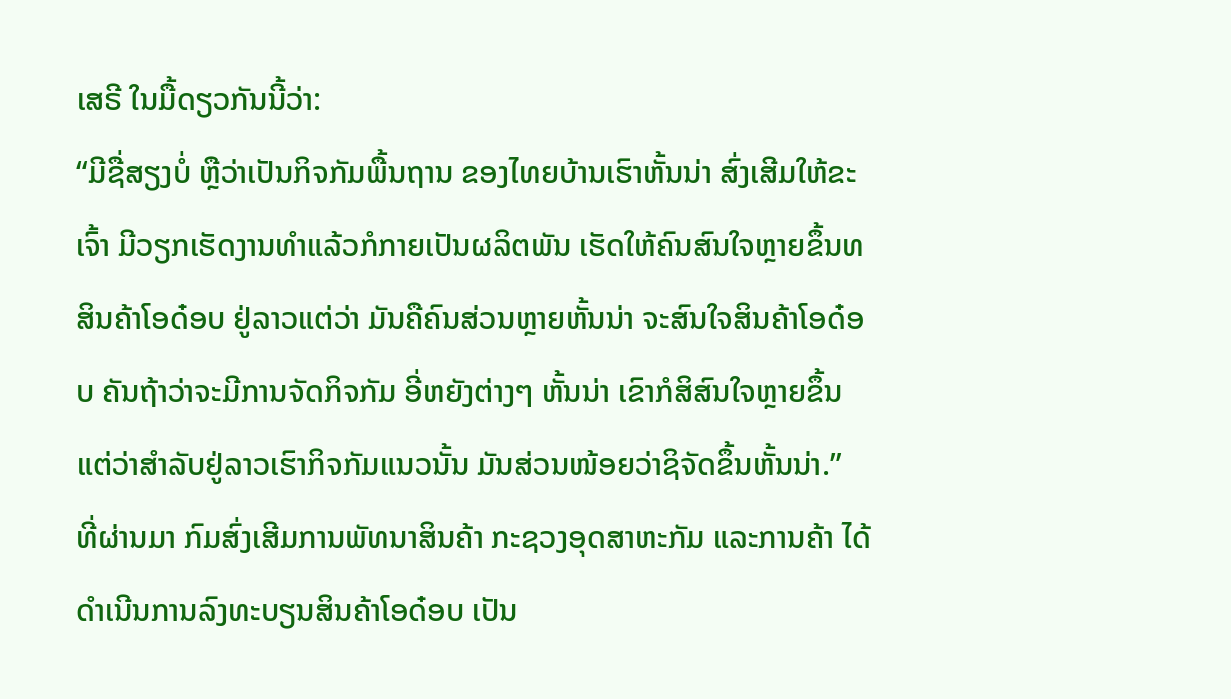ເສຣີ ໃນມື້ດຽວກັນນີ້ວ່າ:
“ມີຊື່ສຽງບໍ່ ຫຼືວ່າເປັນກິຈກັມພື້ນຖານ ຂອງໄທຍບ້ານເຮົາຫັ້ນນ່າ ສົ່ງເສີມໃຫ້ຂະເຈົ້າ ມີວຽກເຮັດງານທຳແລ້ວກໍກາຍເປັນຜລິຕພັນ ເຮັດໃຫ້ຄົນສົນໃຈຫຼາຍຂຶ້ນທສິນຄ້າໂອດ໋ອບ ຢູ່ລາວແຕ່ວ່າ ມັນຄືຄົນສ່ວນຫຼາຍຫັ້ນນ່າ ຈະສົນໃຈສິນຄ້າໂອດ໋ອບ ຄັນຖ້າວ່າຈະມີການຈັດກິຈກັມ ອີ່ຫຍັງຕ່າງໆ ຫັ້ນນ່າ ເຂົາກໍສິສົນໃຈຫຼາຍຂຶ້ນ ແຕ່ວ່າສຳລັບຢູ່ລາວເຮົາກິຈກັມແນວນັ້ນ ມັນສ່ວນໜ້ອຍວ່າຊິຈັດຂຶ້ນຫັ້ນນ່າ.”
ທີ່ຜ່ານມາ ກົມສົ່ງເສີມການພັທນາສິນຄ້າ ກະຊວງອຸດສາຫະກັມ ແລະການຄ້າ ໄດ້ດຳເນີນການລົງທະບຽນສິນຄ້າໂອດ໋ອບ ເປັນ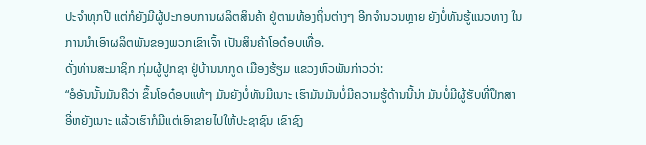ປະຈຳທຸກປີ ແຕ່ກໍຍັງມີຜູ້ປະກອບການຜລິຕສິນຄ້າ ຢູ່ຕາມທ້ອງຖິ່ນຕ່າງໆ ອີກຈຳນວນຫຼາຍ ຍັງບໍ່ທັນຮູ້ແນວທາງ ໃນການນຳເອົາຜລິຕພັນຂອງພວກເຂົາເຈົ້າ ເປັນສິນຄ້າໂອດ໋ອບເທື່ອ.
ດັ່ງທ່ານສະມາຊິກ ກຸ່ມຜູ້ປູກຊາ ຢູ່ບ້ານນາກູດ ເມືອງຮ້ຽມ ແຂວງຫົວພັນກ່າວວ່າ:
“ອໍອັນນັ້ນມັນຄືວ່າ ຂຶ້ນໂອດ໋ອບແທ້ໆ ມັນຍັງບໍ່ທັນມີເນາະ ເຮົາມັນມັນບໍ່ມີຄວາມຮູ້ດ້ານນີ້ນ່າ ມັນບໍ່ມີຜູ້ຮັບທີ່ປຶກສາ ອີ່ຫຍັງເນາະ ແລ້ວເຮົາກໍມີແຕ່ເອົາຂາຍໄປໃຫ້ປະຊາຊົນ ເຂົາຊົງ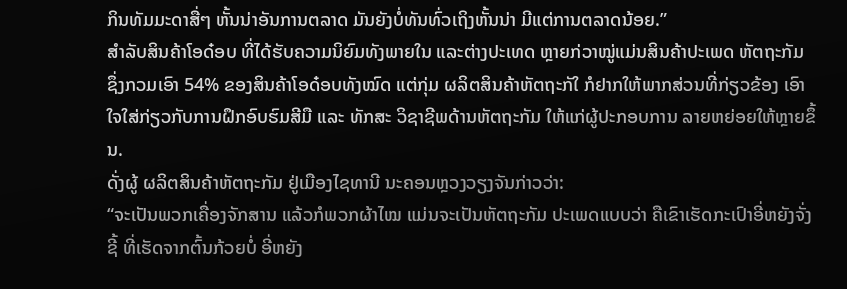ກິນທັມມະດາສື່ໆ ຫັ້ນນ່າອັນການຕລາດ ມັນຍັງບໍ່ທັນທົ່ວເຖິງຫັ້ນນ່າ ມີແຕ່ການຕລາດນ້ອຍ.”
ສຳລັບສິນຄ້າໂອດ໋ອບ ທີ່ໄດ້ຮັບຄວາມນິຍົມທັງພາຍໃນ ແລະຕ່າງປະເທດ ຫຼາຍກ່ວາໝູ່ແມ່ນສິນຄ້າປະເພດ ຫັຕຖະກັມ ຊຶ່ງກວມເອົາ 54% ຂອງສິນຄ້າໂອດ໋ອບທັງໝົດ ແຕ່ກຸ່ມ ຜລິຕສິນຄ້າຫັຕຖະກັໃ ກໍຢາກໃຫ້ພາກສ່ວນທີ່ກ່ຽວຂ້ອງ ເອົາໃຈໃສ່ກ່ຽວກັບການຝຶກອົບຮົມສີມື ແລະ ທັກສະ ວິຊາຊີພດ້ານຫັຕຖະກັມ ໃຫ້ແກ່ຜູ້ປະກອບການ ລາຍຫຍ່ອຍໃຫ້ຫຼາຍຂຶ້ນ.
ດັ່ງຜູ້ ຜລິຕສິນຄ້າຫັຕຖະກັມ ຢູ່ເມືອງໄຊທານີ ນະຄອນຫຼວງວຽງຈັນກ່າວວ່າ:
“ຈະເປັນພວກເຄື່ອງຈັກສານ ແລ້ວກໍພວກຜ້າໄໝ ແມ່ນຈະເປັນຫັຕຖະກັມ ປະເພດແບບວ່າ ຄືເຂົາເຮັດກະເປົາອີ່ຫຍັງຈັ່ງຊີ້ ທີ່ເຮັດຈາກຕົ້ນກ້ວຍບໍ່ ອີ່ຫຍັງ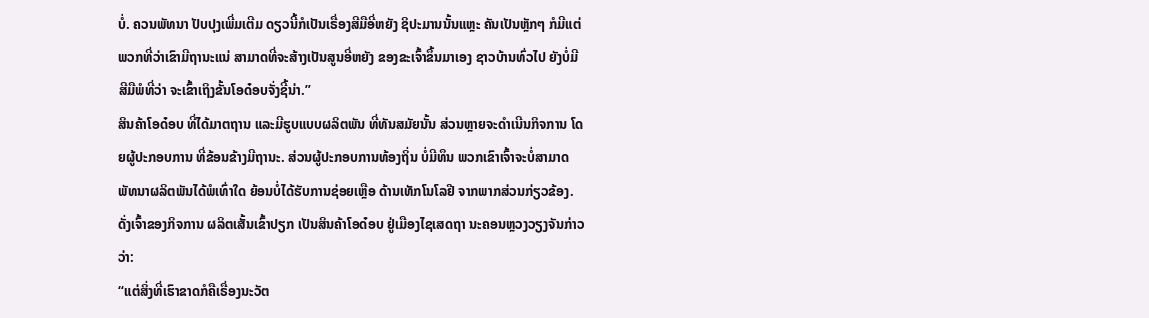ບໍ່. ຄວນພັທນາ ປັບປຸງເພີ່ມເຕີມ ດຽວນີ້ກໍເປັນເຣື່ອງສີມືອີ່ຫຍັງ ຊິປະມານນັ້ນແຫຼະ ຄັນເປັນຫຼັກໆ ກໍມີແຕ່ພວກທີ່ວ່າເຂົາມີຖານະແນ່ ສາມາດທີ່ຈະສ້າງເປັນສູນອີ່ຫຍັງ ຂອງຂະເຈົ້າຂຶ້ນມາເອງ ຊາວບ້ານທົ່ວໄປ ຍັງບໍ່ມີສີມືພໍທີ່ວ່າ ຈະເຂົ້າເຖິງຂັ້ນໂອດ໋ອບຈັ່ງຊີ້ນ່າ.”
ສິນຄ້າໂອດ໋ອບ ທີ່ໄດ້ມາຕຖານ ແລະມີຮູບແບບຜລິຕພັນ ທີ່ທັນສມັຍນັ້ນ ສ່ວນຫຼາຍຈະດຳເນີນກິຈການ ໂດຍຜູ້ປະກອບການ ທີ່ຂ້ອນຂ້າງມີຖານະ. ສ່ວນຜູ້ປະກອບການທ້ອງຖິ່ນ ບໍ່ມີທຶນ ພວກເຂົາເຈົ້າຈະບໍ່ສາມາດ ພັທນາຜລິຕພັນໄດ້ພໍເທົ່າໃດ ຍ້ອນບໍ່ໄດ້ຮັບການຊ່ອຍເຫຼືອ ດ້ານເທັກໂນໂລຢີ ຈາກພາກສ່ວນກ່ຽວຂ້ອງ.
ດັ່ງເຈົ້າຂອງກິຈການ ຜລິຕເສັ້ນເຂົ້າປຽກ ເປັນສິນຄ້າໂອດ໋ອບ ຢູ່ເມືອງໄຊເສດຖາ ນະຄອນຫຼວງວຽງຈັນກ່າວວ່າ:
“ແຕ່ສິ່ງທີ່ເຮົາຂາດກໍຄືເຣື່ອງນະວັຕ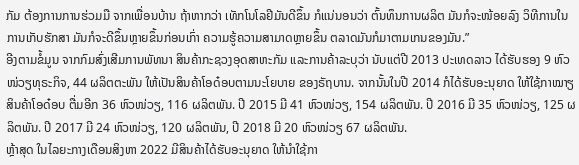ກັມ ຕ້ອງການການຮ່ວມມື ຈາກເພື່ອນບ້ານ ຖ້າຫາກວ່າ ເທັກໂນໂລຢີມັນດີຂຶ້ນ ກໍແນ່ນອນວ່າ ຕົ້ນທຶນການຜລິຕ ມັນກໍຈະໜ້ອຍລົງ ວິທີການໃນການເກັບຮັກສາ ມັນກໍຈະດີຂຶ້ນຫຼາຍຂຶ້ນກ່ອນເກົ່າ ຄວາມຮູ້ຄວາມສາມາດຫຼາຍຂຶ້ນ ຕລາດມັນກໍມາຕາມເກນຂອງມັນ.”
ອີງຕາມຂໍ້ມູນ ຈາກກົມສົ່ງເສີມການພັທນາ ສິນຄ້າກະຊວງອຸດສາຫະກັມ ແລະການຄ້າລະບຸວ່າ ນັບແຕ່ປີ 2013 ປະເທດລາວ ໄດ້ຮັບຮອງ 9 ຫົວໜ່ວຽທຸຣະກິຈ, 44 ຜລິຕຕະພັນ ໃຫ້ເປັນສິນຄ້າໂອດ໋ອບຕາມນະໂຍບາຍ ຂອງຣັຖບານ. ຈາກນັ້ນໃນປີ 2014 ກໍໄດ້ຮັບອະນຸຍາດ ໃຫ້ໃຊ້ກາໝາຽສິນຄ້າໂອດ໋ອບ ຕື່ມອີກ 36 ຫົວໜ່ວຽ, 116 ຜລິຕພັນ. ປີ 2015 ມີ 41 ຫົວໜ່ວຽ, 154 ຜລິຕພັນ. ປີ 2016 ມີ 35 ຫົວໜ່ວຽ, 125 ຜລິຕພັນ. ປີ 2017 ມີ 24 ຫົວໜ່ວຽ, 120 ຜລິຕພັນ, ປີ 2018 ມີ 20 ຫົວໜ່ວຽ 67 ຜລິຕພັນ.
ຫຼ້າສຸດ ໃນໄລຍະກາງເດືອນສິງຫາ 2022 ມີສິນຄ້າໄດ້ຮັບອະນຸຍາດ ໃຫ້ນຳໃຊ້ກາ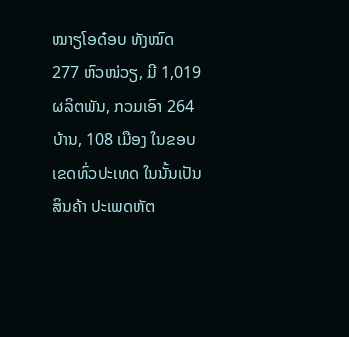ໝາຽໂອດ໋ອບ ທັງໝົດ 277 ຫົວໜ່ວຽ, ມີ 1,019 ຜລິຕພັນ, ກວມເອົາ 264 ບ້ານ, 108 ເມືອງ ໃນຂອບເຂດທົ່ວປະເທດ ໃນນັ້ນເປັນສິນຄ້າ ປະເພດຫັຕ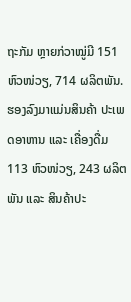ຖະກັມ ຫຼາຍກ່ວາໝູ່ມີ 151 ຫົວໜ່ວຽ, 714 ຜລິຕພັນ. ຮອງລົງມາແມ່ນສິນຄ້າ ປະເພດອາຫານ ແລະ ເຄື່ອງດື່ມ 113 ຫົວໜ່ວຽ, 243 ຜລິຕພັນ ແລະ ສິນຄ້າປະ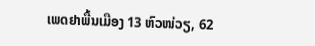ເພດຢາພື້ນເມືອງ 13 ຫົວໜ່ວຽ, 62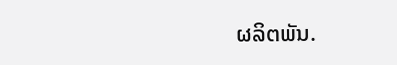ຜລິຕພັນ.